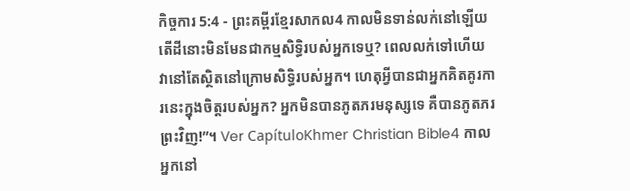កិច្ចការ 5:4 - ព្រះគម្ពីរខ្មែរសាកល4 កាលមិនទាន់លក់នៅឡើយ តើដីនោះមិនមែនជាកម្មសិទ្ធិរបស់អ្នកទេឬ? ពេលលក់ទៅហើយ វានៅតែស្ថិតនៅក្រោមសិទ្ធិរបស់អ្នក។ ហេតុអ្វីបានជាអ្នកគិតគូរការនេះក្នុងចិត្តរបស់អ្នក? អ្នកមិនបានភូតភរមនុស្សទេ គឺបានភូតភរព្រះវិញ!”។ Ver CapítuloKhmer Christian Bible4 កាលអ្នកនៅ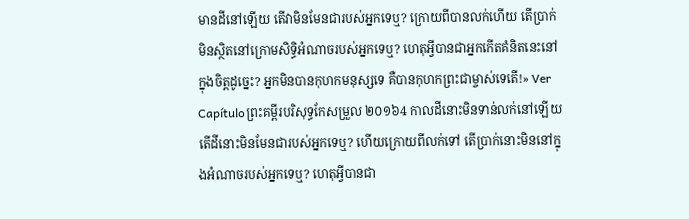មានដីនៅឡើយ តើវាមិនមែនជារបស់អ្នកទេឬ? ក្រោយពីបានលក់ហើយ តើប្រាក់មិនស្ថិតនៅក្រោមសិទ្ធិអំណាចរបស់អ្នកទេឬ? ហេតុអ្វីបានជាអ្នកកើតគំនិតនេះនៅក្នុងចិត្តដូច្នេះ? អ្នកមិនបានកុហកមនុស្សទេ គឺបានកុហកព្រះជាម្ចាស់ទេតើ!» Ver Capítuloព្រះគម្ពីរបរិសុទ្ធកែសម្រួល ២០១៦4 កាលដីនោះមិនទាន់លក់នៅឡើយ តើដីនោះមិនមែនជារបស់អ្នកទេឬ? ហើយក្រោយពីលក់ទៅ តើប្រាក់នោះមិននៅក្នុងអំណាចរបស់អ្នកទេឬ? ហេតុអ្វីបានជា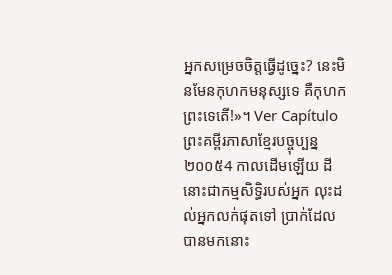អ្នកសម្រេចចិត្តធ្វើដូច្នេះ? នេះមិនមែនកុហកមនុស្សទេ គឺកុហកព្រះទេតើ!»។ Ver Capítuloព្រះគម្ពីរភាសាខ្មែរបច្ចុប្បន្ន ២០០៥4 កាលដើមឡើយ ដីនោះជាកម្មសិទ្ធិរបស់អ្នក លុះដល់អ្នកលក់ផុតទៅ ប្រាក់ដែលបានមកនោះ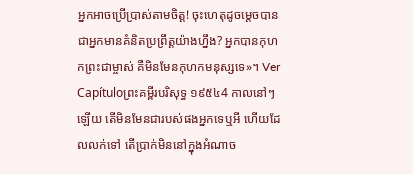អ្នកអាចប្រើប្រាស់តាមចិត្ត! ចុះហេតុដូចម្ដេចបានជាអ្នកមានគំនិតប្រព្រឹត្តយ៉ាងហ្នឹង? អ្នកបានកុហកព្រះជាម្ចាស់ គឺមិនមែនកុហកមនុស្សទេ»។ Ver Capítuloព្រះគម្ពីរបរិសុទ្ធ ១៩៥៤4 កាលនៅៗឡើយ តើមិនមែនជារបស់ផងអ្នកទេឬអី ហើយដែលលក់ទៅ តើប្រាក់មិននៅក្នុងអំណាច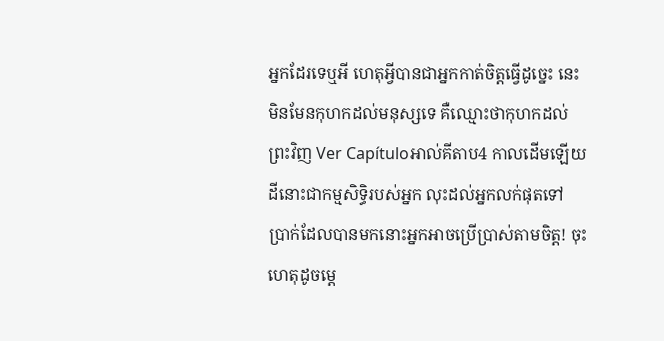អ្នកដែរទេឬអី ហេតុអ្វីបានជាអ្នកកាត់ចិត្តធ្វើដូច្នេះ នេះមិនមែនកុហកដល់មនុស្សទេ គឺឈ្មោះថាកុហកដល់ព្រះវិញ Ver Capítuloអាល់គីតាប4 កាលដើមឡើយ ដីនោះជាកម្មសិទ្ធិរបស់អ្នក លុះដល់អ្នកលក់ផុតទៅ ប្រាក់ដែលបានមកនោះអ្នកអាចប្រើប្រាស់តាមចិត្ដ! ចុះហេតុដូចម្ដេ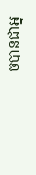ចបានជាអ្ន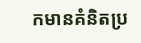កមានគំនិតប្រ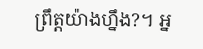ព្រឹត្ដយ៉ាងហ្នឹង?។ អ្ន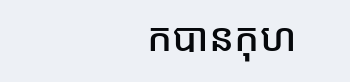កបានកុហ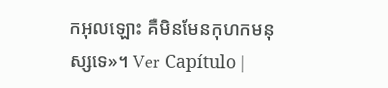កអុលឡោះ គឺមិនមែនកុហកមនុស្សទេ»។ Ver Capítulo |